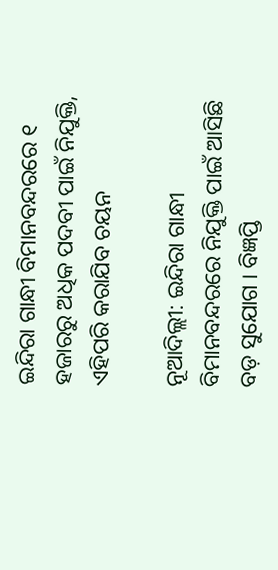ଇନ୍ଦିରା ଗାନ୍ଧୀ ବିମାନବନ୍ଦରରେ ୧ ହଜାରରୁ ଅଧିକ ପଦବୀ ପାଇଁ ନିଯୁକ୍ତି, ଏହିପରି କରାଯିବ ଚୟନ

ନୂଆଦିଲ୍ଲୀ: ଇନ୍ଦିରା ଗାନ୍ଧୀ ବିମାନବନ୍ଦରରେ ନିଯୁକ୍ତି ପାଇଁ ଆସିଛି ବଡ଼ ସୁଯୋଗ । ବିଜ୍ଞପ୍ତି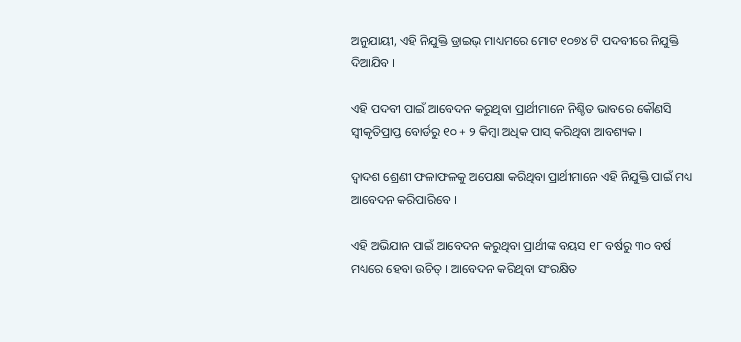ଅନୁଯାୟୀ, ଏହି ନିଯୁକ୍ତି ଡ୍ରାଇଭ୍ ମାଧ୍ୟମରେ ମୋଟ ୧୦୭୪ ଟି ପଦବୀରେ ନିଯୁକ୍ତି ଦିଆଯିବ ।

ଏହି ପଦବୀ ପାଇଁ ଆବେଦନ କରୁଥିବା ପ୍ରାର୍ଥୀମାନେ ନିଶ୍ଚିତ ଭାବରେ କୌଣସି ସ୍ୱୀକୃତିପ୍ରାପ୍ତ ବୋର୍ଡରୁ ୧୦ + ୨ କିମ୍ବା ଅଧିକ ପାସ୍ କରିଥିବା ଆବଶ୍ୟକ ।

ଦ୍ୱାଦଶ ଶ୍ରେଣୀ ଫଳାଫଳକୁ ଅପେକ୍ଷା କରିଥିବା ପ୍ରାର୍ଥୀମାନେ ଏହି ନିଯୁକ୍ତି ପାଇଁ ମଧ୍ୟ ଆବେଦନ କରିପାରିବେ ।

ଏହି ଅଭିଯାନ ପାଇଁ ଆବେଦନ କରୁଥିବା ପ୍ରାର୍ଥୀଙ୍କ ବୟସ ୧୮ ବର୍ଷରୁ ୩୦ ବର୍ଷ ମଧ୍ୟରେ ହେବା ଉଚିତ୍ । ଆବେଦନ କରିଥିବା ସଂରକ୍ଷିତ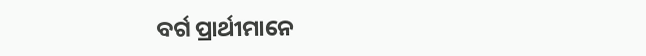ବର୍ଗ ପ୍ରାର୍ଥୀମାନେ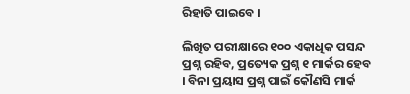ରିହାତି ପାଇବେ ।

ଲିଖିତ ପରୀକ୍ଷାରେ ୧୦୦ ଏକାଧିକ ପସନ୍ଦ ପ୍ରଶ୍ନ ରହିବ, ପ୍ରତ୍ୟେକ ପ୍ରଶ୍ନ ୧ ମାର୍କର ହେବ । ବିନା ପ୍ରୟାସ ପ୍ରଶ୍ନ ପାଇଁ କୌଣସି ମାର୍କ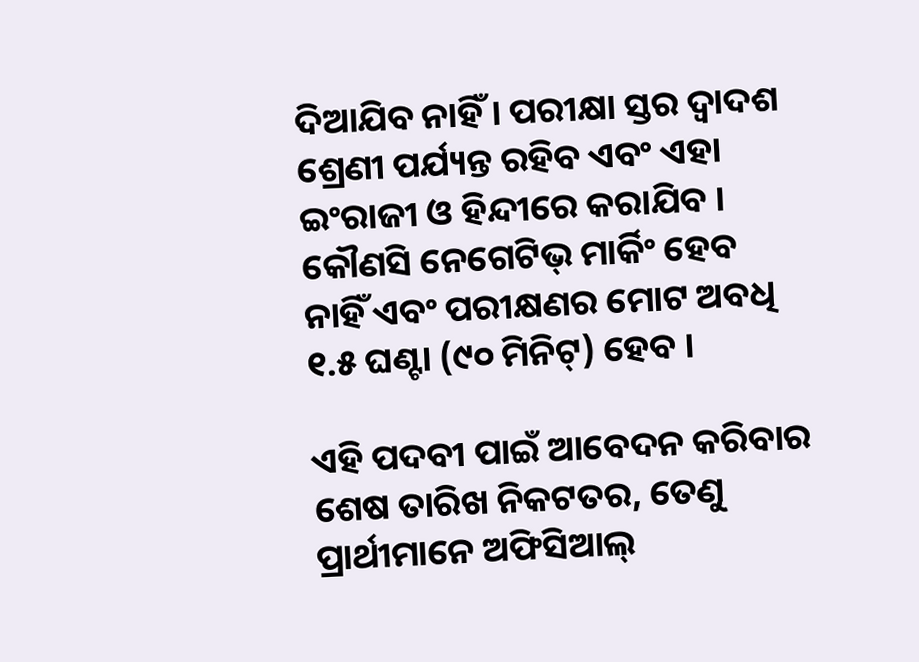ଦିଆଯିବ ନାହିଁ । ପରୀକ୍ଷା ସ୍ତର ଦ୍ୱାଦଶ ଶ୍ରେଣୀ ପର୍ଯ୍ୟନ୍ତ ରହିବ ଏବଂ ଏହା ଇଂରାଜୀ ଓ ହିନ୍ଦୀରେ କରାଯିବ । କୌଣସି ନେଗେଟିଭ୍ ମାର୍କିଂ ହେବ ନାହିଁ ଏବଂ ପରୀକ୍ଷଣର ମୋଟ ଅବଧି ୧.୫ ଘଣ୍ଟା (୯୦ ମିନିଟ୍) ହେବ ।

ଏହି ପଦବୀ ପାଇଁ ଆବେଦନ କରିବାର ଶେଷ ତାରିଖ ନିକଟତର, ତେଣୁ ପ୍ରାର୍ଥୀମାନେ ଅଫିସିଆଲ୍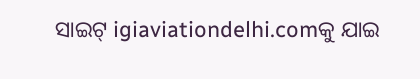ସାଇଟ୍ igiaviationdelhi.comକୁ ଯାଇ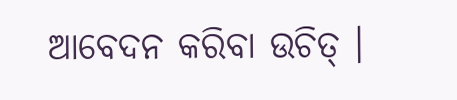ଆବେଦନ କରିବା ଉଚିତ୍ ।